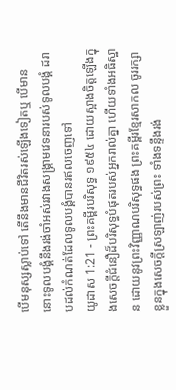បើមនុស្សស្លាប់ទៅ តើនឹងមានជីវិតរស់ឡើងទៀតឬ បើមាន នោះទូលបង្គំនឹងរង់ចាំអស់រវាងសង្គ្រាមវេទនារបស់ទូលបង្គំ ដរាបដល់កំណត់ដែលទូលបង្គំបានរឥលចេញទៅ
យូដាស 1:21 - ព្រះគម្ពីរបរិសុទ្ធ ១៩៥៤ ដោយស្អាងចិត្តឡើងក្នុងសេចក្ដីជំនឿដ៏បរិសុទ្ធបំផុតរបស់អ្នករាល់គ្នា ហើយទាំងអធិស្ឋាន ដោយនូវព្រះវិញ្ញាណបរិសុទ្ធផង ព្រះគម្ពីរខ្មែរសាកល ចូររក្សាខ្លួនក្នុងសេចក្ដីស្រឡាញ់របស់ព្រះ ទាំងទន្ទឹងរង់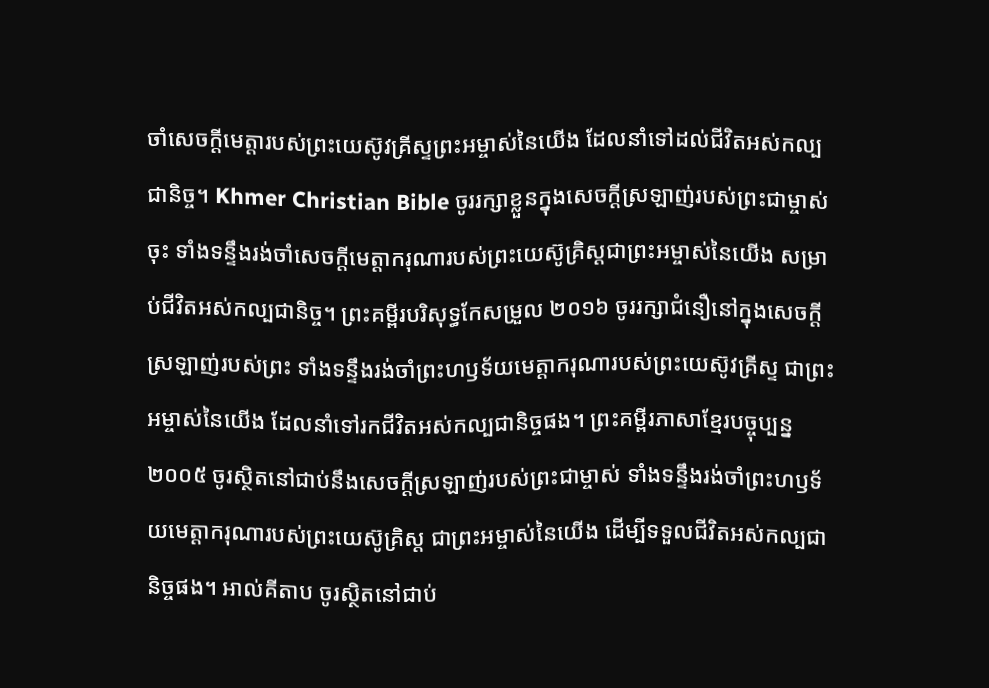ចាំសេចក្ដីមេត្តារបស់ព្រះយេស៊ូវគ្រីស្ទព្រះអម្ចាស់នៃយើង ដែលនាំទៅដល់ជីវិតអស់កល្បជានិច្ច។ Khmer Christian Bible ចូររក្សាខ្លួនក្នុងសេចក្ដីស្រឡាញ់របស់ព្រះជាម្ចាស់ចុះ ទាំងទន្ទឹងរង់ចាំសេចក្ដីមេត្តាករុណារបស់ព្រះយេស៊ូគ្រិស្ដជាព្រះអម្ចាស់នៃយើង សម្រាប់ជីវិតអស់កល្បជានិច្ច។ ព្រះគម្ពីរបរិសុទ្ធកែសម្រួល ២០១៦ ចូររក្សាជំនឿនៅក្នុងសេចក្ដីស្រឡាញ់របស់ព្រះ ទាំងទន្ទឹងរង់ចាំព្រះហឫទ័យមេត្តាករុណារបស់ព្រះយេស៊ូវគ្រីស្ទ ជាព្រះអម្ចាស់នៃយើង ដែលនាំទៅរកជីវិតអស់កល្បជានិច្ចផង។ ព្រះគម្ពីរភាសាខ្មែរបច្ចុប្បន្ន ២០០៥ ចូរស្ថិតនៅជាប់នឹងសេចក្ដីស្រឡាញ់របស់ព្រះជាម្ចាស់ ទាំងទន្ទឹងរង់ចាំព្រះហឫទ័យមេត្តាករុណារបស់ព្រះយេស៊ូគ្រិស្ត ជាព្រះអម្ចាស់នៃយើង ដើម្បីទទួលជីវិតអស់កល្បជានិច្ចផង។ អាល់គីតាប ចូរស្ថិតនៅជាប់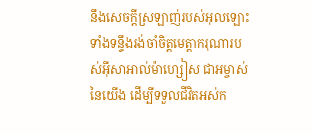នឹងសេចក្ដីស្រឡាញ់របស់អុលឡោះ ទាំងទន្ទឹងរង់ចាំចិត្តមេត្ដាករុណារបស់អ៊ីសាអាល់ម៉ាហ្សៀស ជាអម្ចាស់នៃយើង ដើម្បីទទួលជីវិតអស់ក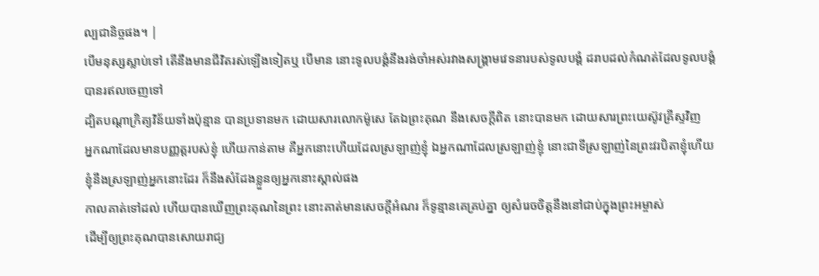ល្បជានិច្ចផង។ |
បើមនុស្សស្លាប់ទៅ តើនឹងមានជីវិតរស់ឡើងទៀតឬ បើមាន នោះទូលបង្គំនឹងរង់ចាំអស់រវាងសង្គ្រាមវេទនារបស់ទូលបង្គំ ដរាបដល់កំណត់ដែលទូលបង្គំបានរឥលចេញទៅ
ដ្បិតបណ្តាក្រិត្យវិន័យទាំងប៉ុន្មាន បានប្រទានមក ដោយសារលោកម៉ូសេ តែឯព្រះគុណ នឹងសេចក្ដីពិត នោះបានមក ដោយសារព្រះយេស៊ូវគ្រីស្ទវិញ
អ្នកណាដែលមានបញ្ញត្តរបស់ខ្ញុំ ហើយកាន់តាម គឺអ្នកនោះហើយដែលស្រឡាញ់ខ្ញុំ ឯអ្នកណាដែលស្រឡាញ់ខ្ញុំ នោះជាទីស្រឡាញ់នៃព្រះវរបិតាខ្ញុំហើយ ខ្ញុំនឹងស្រឡាញ់អ្នកនោះដែរ ក៏នឹងសំដែងខ្លួនឲ្យអ្នកនោះស្គាល់ផង
កាលគាត់ទៅដល់ ហើយបានឃើញព្រះគុណនៃព្រះ នោះគាត់មានសេចក្ដីអំណរ ក៏ទូន្មានគេគ្រប់គ្នា ឲ្យសំរេចចិត្តនឹងនៅជាប់ក្នុងព្រះអម្ចាស់
ដើម្បីឲ្យព្រះគុណបានសោយរាជ្យ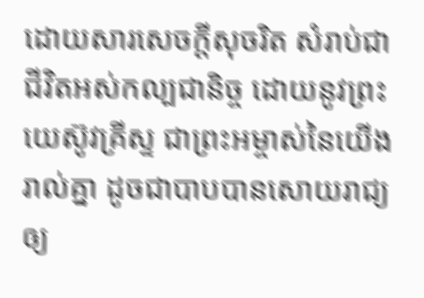ដោយសារសេចក្ដីសុចរិត សំរាប់ជាជីវិតអស់កល្បជានិច្ច ដោយនូវព្រះយេស៊ូវគ្រីស្ទ ជាព្រះអម្ចាស់នៃយើងរាល់គ្នា ដូចជាបាបបានសោយរាជ្យ ឲ្យ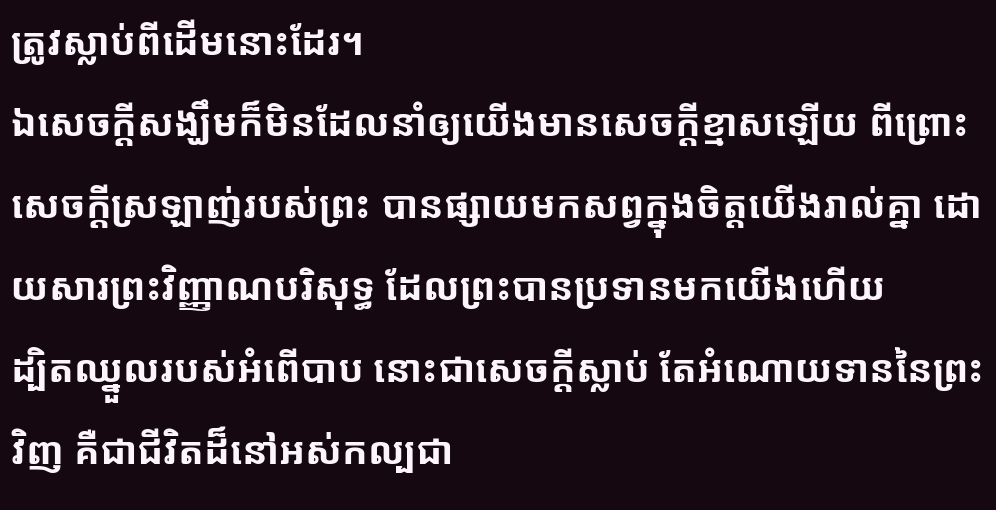ត្រូវស្លាប់ពីដើមនោះដែរ។
ឯសេចក្ដីសង្ឃឹមក៏មិនដែលនាំឲ្យយើងមានសេចក្ដីខ្មាសឡើយ ពីព្រោះសេចក្ដីស្រឡាញ់របស់ព្រះ បានផ្សាយមកសព្វក្នុងចិត្តយើងរាល់គ្នា ដោយសារព្រះវិញ្ញាណបរិសុទ្ធ ដែលព្រះបានប្រទានមកយើងហើយ
ដ្បិតឈ្នួលរបស់អំពើបាប នោះជាសេចក្ដីស្លាប់ តែអំណោយទាននៃព្រះវិញ គឺជាជីវិតដ៏នៅអស់កល្បជា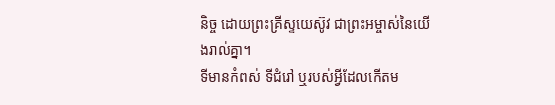និច្ច ដោយព្រះគ្រីស្ទយេស៊ូវ ជាព្រះអម្ចាស់នៃយើងរាល់គ្នា។
ទីមានកំពស់ ទីជំរៅ ឬរបស់អ្វីដែលកើតម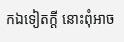កឯទៀតក្តី នោះពុំអាច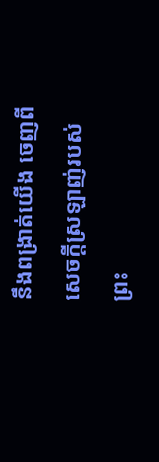នឹងពង្រាត់យើង ចេញពីសេចក្ដីស្រឡាញ់របស់ព្រះ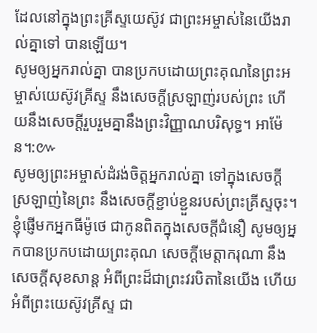ដែលនៅក្នុងព្រះគ្រីស្ទយេស៊ូវ ជាព្រះអម្ចាស់នៃយើងរាល់គ្នាទៅ បានឡើយ។
សូមឲ្យអ្នករាល់គ្នា បានប្រកបដោយព្រះគុណនៃព្រះអម្ចាស់យេស៊ូវគ្រីស្ទ នឹងសេចក្ដីស្រឡាញ់របស់ព្រះ ហើយនឹងសេចក្ដីរួបរួមគ្នានឹងព្រះវិញ្ញាណបរិសុទ្ធ។ អាម៉ែន។:៚
សូមឲ្យព្រះអម្ចាស់ដំរង់ចិត្តអ្នករាល់គ្នា ទៅក្នុងសេចក្ដីស្រឡាញ់នៃព្រះ នឹងសេចក្ដីខ្ជាប់ខ្ជួនរបស់ព្រះគ្រីស្ទចុះ។
ខ្ញុំផ្ញើមកអ្នកធីម៉ូថេ ជាកូនពិតក្នុងសេចក្ដីជំនឿ សូមឲ្យអ្នកបានប្រកបដោយព្រះគុណ សេចក្ដីមេត្តាករុណា នឹងសេចក្ដីសុខសាន្ត អំពីព្រះដ៏ជាព្រះវរបិតានៃយើង ហើយអំពីព្រះយេស៊ូវគ្រីស្ទ ជា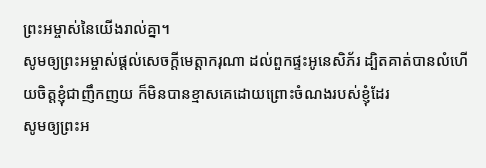ព្រះអម្ចាស់នៃយើងរាល់គ្នា។
សូមឲ្យព្រះអម្ចាស់ផ្តល់សេចក្ដីមេត្តាករុណា ដល់ពួកផ្ទះអូនេសិភ័រ ដ្បិតគាត់បានលំហើយចិត្តខ្ញុំជាញឹកញយ ក៏មិនបានខ្មាសគេដោយព្រោះចំណងរបស់ខ្ញុំដែរ
សូមឲ្យព្រះអ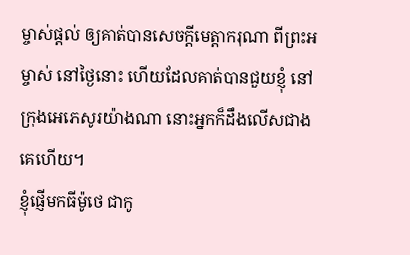ម្ចាស់ផ្តល់ ឲ្យគាត់បានសេចក្ដីមេត្តាករុណា ពីព្រះអម្ចាស់ នៅថ្ងៃនោះ ហើយដែលគាត់បានជួយខ្ញុំ នៅក្រុងអេភេសូរយ៉ាងណា នោះអ្នកក៏ដឹងលើសជាងគេហើយ។
ខ្ញុំផ្ញើមកធីម៉ូថេ ជាកូ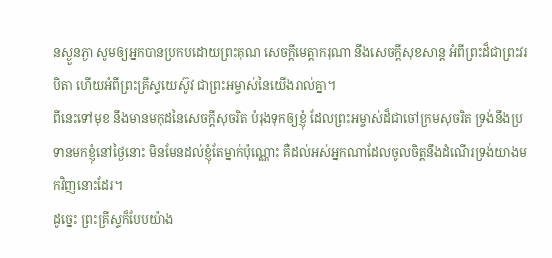នស្ងួនភ្ងា សូមឲ្យអ្នកបានប្រកបដោយព្រះគុណ សេចក្ដីមេត្តាករុណា នឹងសេចក្ដីសុខសាន្ត អំពីព្រះដ៏ជាព្រះវរបិតា ហើយអំពីព្រះគ្រីស្ទយេស៊ូវ ជាព្រះអម្ចាស់នៃយើងរាល់គ្នា។
ពីនេះទៅមុខ នឹងមានមកុដនៃសេចក្ដីសុចរិត បំរុងទុកឲ្យខ្ញុំ ដែលព្រះអម្ចាស់ដ៏ជាចៅក្រមសុចរិត ទ្រង់នឹងប្រទានមកខ្ញុំនៅថ្ងៃនោះ មិនមែនដល់ខ្ញុំតែម្នាក់ប៉ុណ្ណោះ គឺដល់អស់អ្នកណាដែលចូលចិត្តនឹងដំណើរទ្រង់យាងមកវិញនោះដែរ។
ដូច្នេះ ព្រះគ្រីស្ទក៏បែបយ៉ាង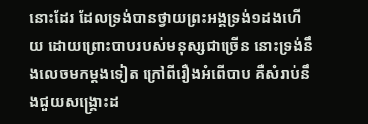នោះដែរ ដែលទ្រង់បានថ្វាយព្រះអង្គទ្រង់១ដងហើយ ដោយព្រោះបាបរបស់មនុស្សជាច្រើន នោះទ្រង់នឹងលេចមកម្តងទៀត ក្រៅពីរឿងអំពើបាប គឺសំរាប់នឹងជួយសង្គ្រោះដ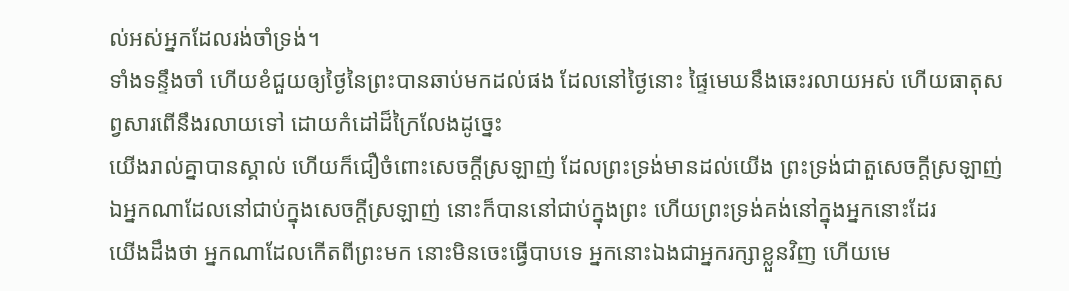ល់អស់អ្នកដែលរង់ចាំទ្រង់។
ទាំងទន្ទឹងចាំ ហើយខំជួយឲ្យថ្ងៃនៃព្រះបានឆាប់មកដល់ផង ដែលនៅថ្ងៃនោះ ផ្ទៃមេឃនឹងឆេះរលាយអស់ ហើយធាតុសព្វសារពើនឹងរលាយទៅ ដោយកំដៅដ៏ក្រៃលែងដូច្នេះ
យើងរាល់គ្នាបានស្គាល់ ហើយក៏ជឿចំពោះសេចក្ដីស្រឡាញ់ ដែលព្រះទ្រង់មានដល់យើង ព្រះទ្រង់ជាតួសេចក្ដីស្រឡាញ់ ឯអ្នកណាដែលនៅជាប់ក្នុងសេចក្ដីស្រឡាញ់ នោះក៏បាននៅជាប់ក្នុងព្រះ ហើយព្រះទ្រង់គង់នៅក្នុងអ្នកនោះដែរ
យើងដឹងថា អ្នកណាដែលកើតពីព្រះមក នោះមិនចេះធ្វើបាបទេ អ្នកនោះឯងជាអ្នករក្សាខ្លួនវិញ ហើយមេ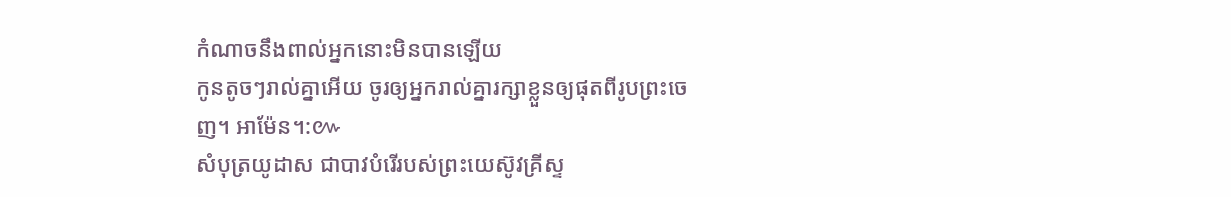កំណាចនឹងពាល់អ្នកនោះមិនបានឡើយ
កូនតូចៗរាល់គ្នាអើយ ចូរឲ្យអ្នករាល់គ្នារក្សាខ្លួនឲ្យផុតពីរូបព្រះចេញ។ អាម៉ែន។:៚
សំបុត្រយូដាស ជាបាវបំរើរបស់ព្រះយេស៊ូវគ្រីស្ទ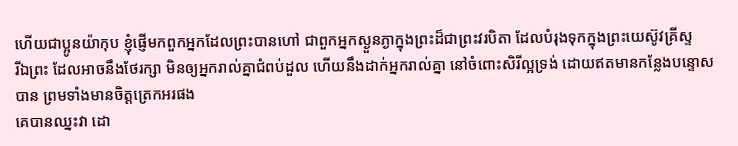ហើយជាប្អូនយ៉ាកុប ខ្ញុំផ្ញើមកពួកអ្នកដែលព្រះបានហៅ ជាពួកអ្នកស្ងួនភ្ងាក្នុងព្រះដ៏ជាព្រះវរបិតា ដែលបំរុងទុកក្នុងព្រះយេស៊ូវគ្រីស្ទ
រីឯព្រះ ដែលអាចនឹងថែរក្សា មិនឲ្យអ្នករាល់គ្នាជំពប់ដួល ហើយនឹងដាក់អ្នករាល់គ្នា នៅចំពោះសិរីល្អទ្រង់ ដោយឥតមានកន្លែងបន្ទោសបាន ព្រមទាំងមានចិត្តត្រេកអរផង
គេបានឈ្នះវា ដោ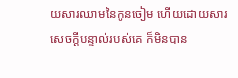យសារឈាមនៃកូនចៀម ហើយដោយសារសេចក្ដីបន្ទាល់របស់គេ ក៏មិនបាន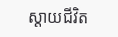ស្តាយជីវិត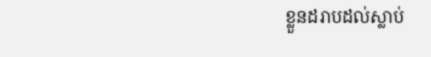ខ្លួនដរាបដល់ស្លាប់